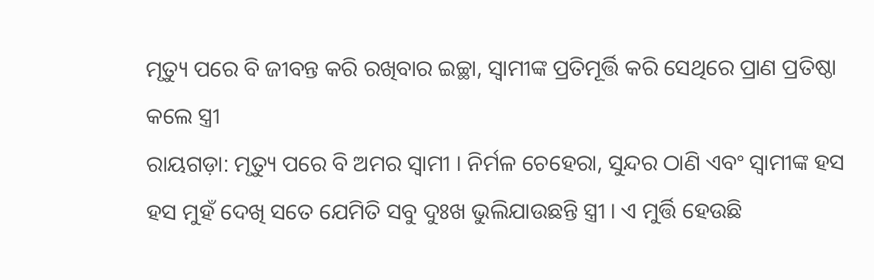ମୃତ୍ୟୁ ପରେ ବି ଜୀବନ୍ତ କରି ରଖିବାର ଇଚ୍ଛା, ସ୍ୱାମୀଙ୍କ ପ୍ରତିମୂର୍ତ୍ତି କରି ସେଥିରେ ପ୍ରାଣ ପ୍ରତିଷ୍ଠା କଲେ ସ୍ତ୍ରୀ
ରାୟଗଡ଼ା: ମୃତ୍ୟୁ ପରେ ବି ଅମର ସ୍ଵାମୀ । ନିର୍ମଳ ଚେହେରା, ସୁନ୍ଦର ଠାଣି ଏବଂ ସ୍ଵାମୀଙ୍କ ହସ ହସ ମୁହଁ ଦେଖି ସତେ ଯେମିତି ସବୁ ଦୁଃଖ ଭୁଲିଯାଉଛନ୍ତି ସ୍ତ୍ରୀ । ଏ ମୁର୍ତ୍ତି ହେଉଛି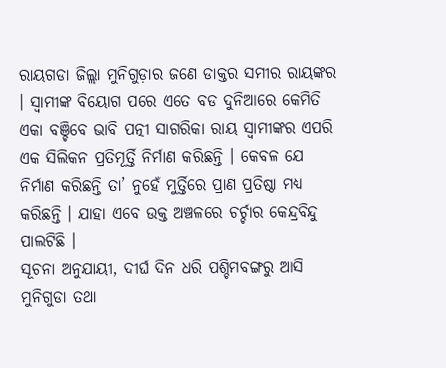ରାୟଗଡା ଜିଲ୍ଲା ମୁନିଗୁଡ଼ାର ଜଣେ ଡାକ୍ତର ସମୀର ରାୟଙ୍କର । ସ୍ଵାମୀଙ୍କ ବିୟୋଗ ପରେ ଏତେ ବଡ ଦୁନିଆରେ କେମିତି ଏକା ବଞ୍ଚିବେ ଭାବି ପତ୍ନୀ ସାଗରିକା ରାୟ ସ୍ୱାମୀଙ୍କର ଏପରି ଏକ ସିଲିକନ ପ୍ରତିମୂର୍ତ୍ତି ନିର୍ମାଣ କରିଛନ୍ତି । କେବଳ ଯେ ନିର୍ମାଣ କରିଛନ୍ତି ତା’ ନୁହେଁ ମୁର୍ତ୍ତିରେ ପ୍ରାଣ ପ୍ରତିଷ୍ଠା ମଧ୍ୟ କରିଛନ୍ତି । ଯାହା ଏବେ ଉକ୍ତ ଅଞ୍ଚଳରେ ଚର୍ଚ୍ଚାର କେନ୍ଦ୍ରବିନ୍ଦୁ ପାଲଟିଛି ।
ସୂଚନା ଅନୁଯାୟୀ, ଦୀର୍ଘ ଦିନ ଧରି ପଶ୍ଚିମବଙ୍ଗରୁ ଆସି ମୁନିଗୁଡା ତଥା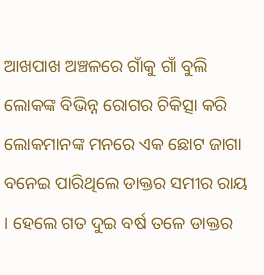ଆଖପାଖ ଅଞ୍ଚଳରେ ଗାଁକୁ ଗାଁ ବୁଲି ଲୋକଙ୍କ ବିଭିନ୍ନ ରୋଗର ଚିକିତ୍ସା କରି ଲୋକମାନଙ୍କ ମନରେ ଏକ ଛୋଟ ଜାଗା ବନେଇ ପାରିଥିଲେ ଡାକ୍ତର ସମୀର ରାୟ । ହେଲେ ଗତ ଦୁଇ ବର୍ଷ ତଳେ ଡାକ୍ତର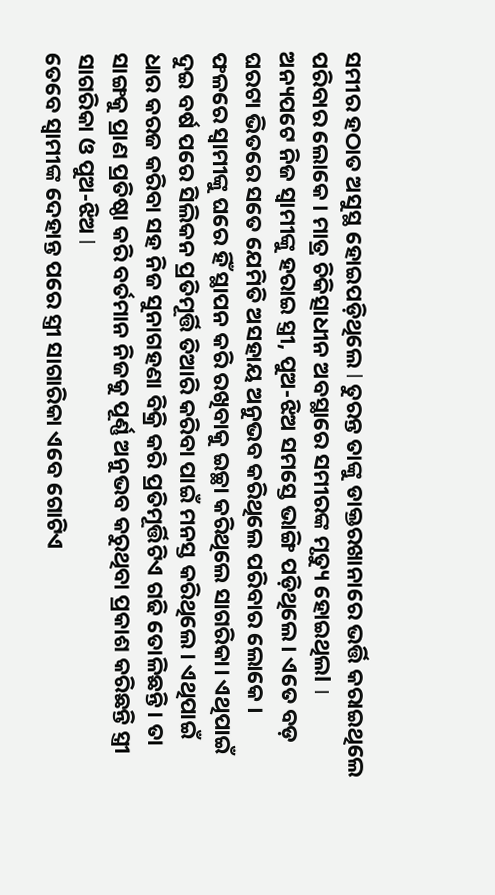ସମୀର ହଠାତ ଅସୁସ୍ଥ ହୋଇପଡ଼ିଥିଲେ l ତୁରନ୍ତ ତାଙ୍କୁ ଡାକ୍ତରଖାନାରେ ଭର୍ତ୍ତି କରାଇଥିଲେ ପରିବାର ଲୋକେ । ମାତ୍ର ଚିକିତ୍ସାଧୀନ ଅବସ୍ଥାରେ ସମୀରଙ୍କ ମୃତ୍ୟୁ ହୋଇଥିଲl । ଅନ୍ୟପଟେ ନିଜ ସ୍ୱାମୀଙ୍କୁ ହରାଇ ସ୍ତ୍ରୀ, ପୁଅ-ଝିଅ ସମସ୍ତେ ଭାଙ୍ଗି ପଡ଼ିଥିଲେ। ଏତେ ବଡ଼ ଘରଟା ଭିତରେ ସତେ ଯେମିତି ଅସହାୟ ଅନୁଭବ କରିଥିଲେ ପରିବାର ଲୋକେ ।
ଫଳରେ ସ୍ୱାମୀଙ୍କୁ ଘରେ ହିଁ ସ୍ଥାପନ କରି ରଖିବାକୁ ଇଚ୍ଛା କରିଥିଲେ ସାଗରିକା। ଏଥିପାଇଁ ଦୁଇ ବର୍ଷ ପରେ ସିଲିକନ ପ୍ରତିମୂର୍ତ୍ତି ତିଆରି କରିବା ପାଇଁ ମନସ୍ତ କରିଥିଲେ। ଏଥିପାଇଁ ଧାର କରଜ କରିବା ସହ ନିଜ ସୁନାଗହଣା ବିକ୍ରି କରି ପ୍ରତିମୂର୍ତ୍ତିଟିଏ ଗଢି ତୋଳିଛନ୍ତି। ତା ସାଙ୍ଗକୁ ପ୍ରାଣ ପ୍ରତିଷ୍ଠା କରି ବର୍ତମାନ ନିଜକୁ ପୂର୍ଣ୍ଣ ଅନୁଭବ କରୁଥିବା ପ୍ରକାଶ କରିଛନ୍ତି ସ୍ତ୍ରୀ ସାଗରିକା ଓ ପୁଅ-ଝିଅ l
ତେବେ ସ୍ବାମୀଙ୍କ ଦେହାନ୍ତ ପରେ ସ୍ତ୍ରୀ ସାଗାରିକା ଏବେ ଗୋଟିଏ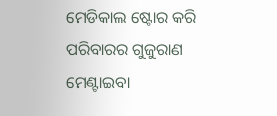ମେଡିକାଲ ଷ୍ଟୋର କରି ପରିବାରର ଗୁଜୁରାଣ ମେଣ୍ଟାଇବା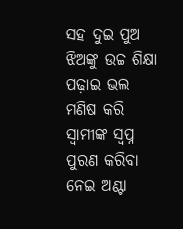ସହ ଦୁଇ ପୁଅ ଝିଅଙ୍କୁ ଉଚ୍ଚ ଶିକ୍ଷା ପଢ଼ାଇ ଭଲ ମଣିଷ କରି ସ୍ଵାମୀଙ୍କ ସ୍ବପ୍ନ ପୁରଣ କରିବା ନେଇ ଅଣ୍ଟା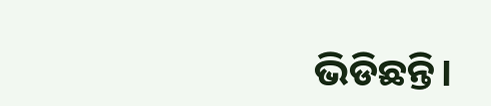ଭିଡିଛନ୍ତି।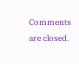Comments are closed.